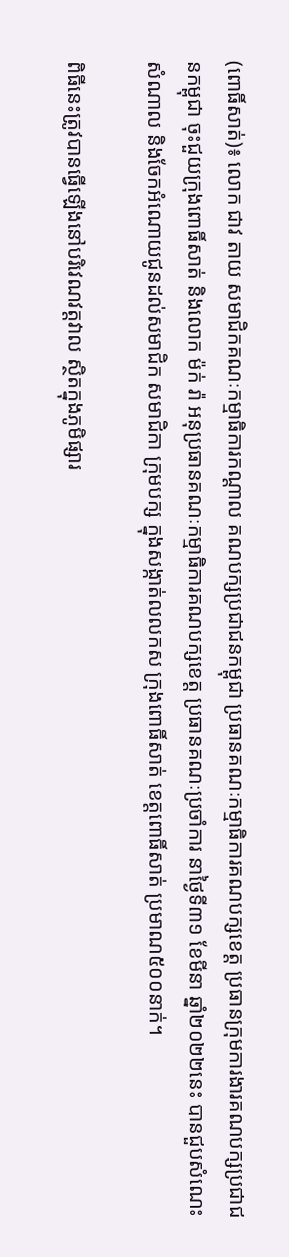(ពោធិ៍សាត់)៖ លោក ជាវ តាយ សមាជិកគណៈកម្មាធិការកណ្តាល គណបក្សប្រជាជនកម្ពុជា ប្រធានគណៈកម្មាធិការគណបក្សខេត្ត ប្រធានក្រុមការងារគណបក្សប្រជាជនកម្ពុជា ចុះជួយក្រុងពោធិ៍សាត់ និងលោក ម៉ក់ រ៉ា អនុប្រធានគណៈកម្មាធិការគណបក្សខេត្ត ប្រធានគណៈប្រចាំការ នាថ្ងៃទី៣១ ខែមីនា ឆ្នាំ២០២២នេះ បានជួបសំណេះសំណាល និងចែកអំណោយជូនដល់សមាជិក សមាជិកា ក្រុមបក្ស ក្នុងសង្កាត់លលកស ក្រុងពោធិ៍សាត់ ខេត្តពោធិ៍សាត់ ប្រមាណ៥០០នាក់។

ពិធីនេះត្រូវបានធ្វើឡើងនៅបរិវេណវត្តវាល ស្ថិតក្នុងភូមិផ្សារ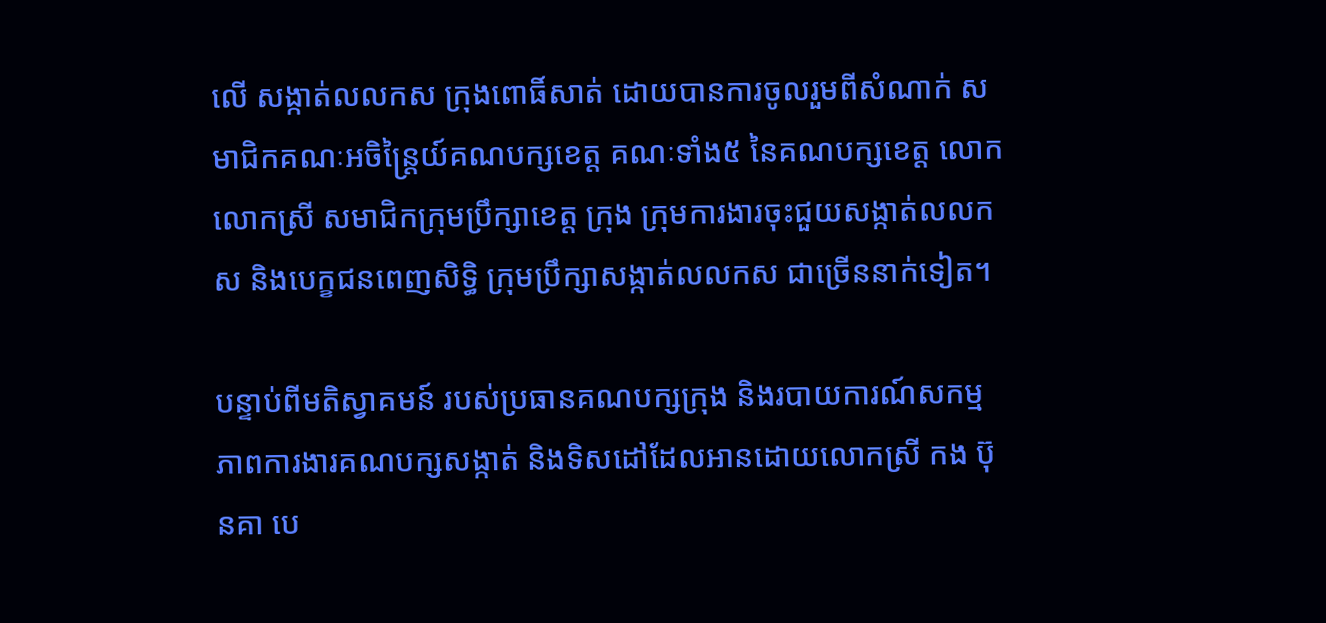លើ សង្កាត់លលកស ក្រុងពោធិ៍សាត់ ដោយបានការចូលរួមពីសំណាក់ សមាជិកគណៈអចិន្ត្រៃយ៍គណបក្សខេត្ត គណៈទាំង៥ នៃគណបក្សខេត្ត លោក លោកស្រី សមាជិកក្រុមប្រឹក្សាខេត្ត ក្រុង ក្រុមការងារចុះជួយសង្កាត់លលកស និងបេក្ខជនពេញសិទ្ធិ ក្រុមប្រឹក្សាសង្កាត់លលកស ជាច្រើននាក់ទៀត។

បន្ទាប់ពីមតិស្វាគមន៍ របស់ប្រធានគណបក្សក្រុង និងរបាយការណ៍សកម្មភាពការងារគណបក្សសង្កាត់ និងទិសដៅដែលអានដោយលោកស្រី កង ប៊ុនគា បេ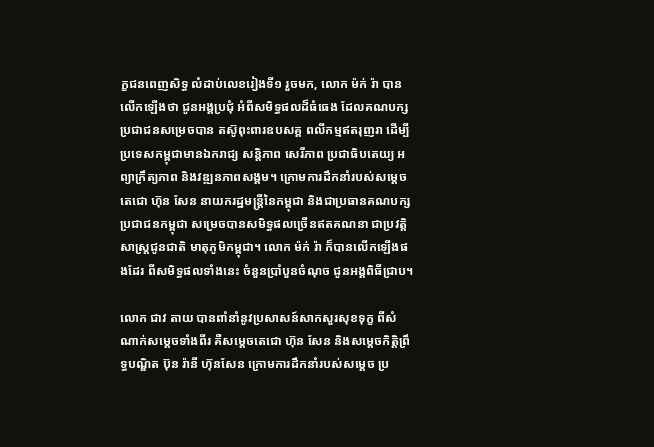ក្ខជនពេញសិទ្ធ លំដាប់លេខរៀងទី១ រួចមក, លោក ម៉ក់ រ៉ា បានលើកឡើងថា ជូនអង្គប្រជុំ អំពីសមិទ្ធផលដ៏ធំធេង ដែលគណបក្សប្រជាជនសម្រេចបាន តស៊ូពុះពារឧបសគ្គ ពលីកម្មឥតរុញរា ដើម្បីប្រទេសកម្ពុជាមានឯករាជ្យ សន្តិភាព សេរីភាព ប្រជាធិបតេយ្យ អព្យាក្រឹត្យភាព និងវឌ្ឍនភាពសង្គម។ ក្រោមការដឹកនាំរបស់សម្តេចតេជោ ហ៊ុន សែន នាយករដ្ឋមន្ត្រីនៃកម្ពុជា និងជាប្រធានគណបក្សប្រជាជនកម្ពុជា សម្រេចបានសមិទ្ធផលច្រើនឥតគណនា ជាប្រវត្តិសាស្ត្រជូនជាតិ មាតុភូមិកម្ពុជា។ លោក ម៉ក់ រ៉ា ក៏បានលើកឡើងផងដែរ ពីសមិទ្ធផលទាំងនេះ ចំនួនប្រាំបួនចំណុច ជូនអង្គពិធីជ្រាប។

លោក ជាវ តាយ បានពាំនាំនូវប្រសាសន៍សាកសួរសុខទុក្ខ ពីសំណាក់សម្តេចទាំងពីរ គឺសម្តេចតេជោ ហ៊ុន សែន និងសម្តេចកិត្តិព្រឹទ្ធបណ្ឌិត ប៊ុន រ៉ានី ហ៊ុនសែន ក្រោមការដឹកនាំរបស់សម្តេច ប្រ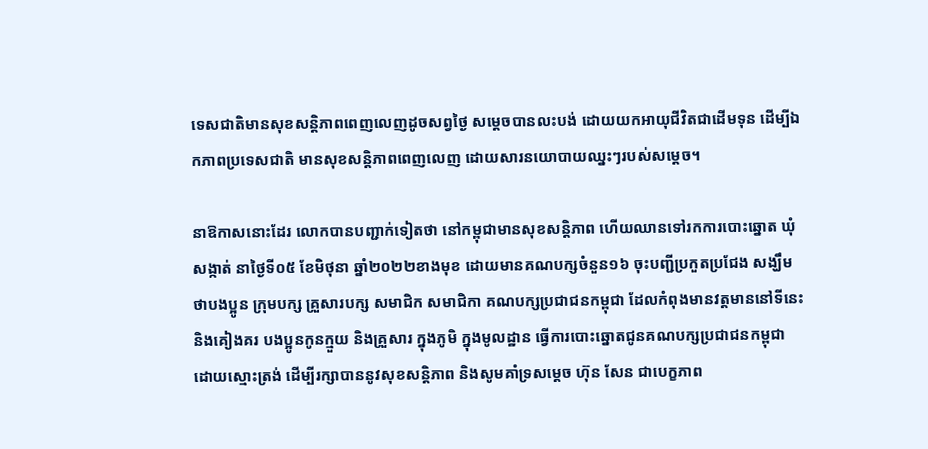ទេសជាតិមានសុខសន្តិភាពពេញលេញដូចសព្វថ្ងៃ សម្តេចបានលះបង់ ដោយយកអាយុជីវិតជាដើមទុន ដើម្បីឯកភាពប្រទេសជាតិ មានសុខសន្តិភាពពេញលេញ ដោយសារនយោបាយឈ្នះៗរបស់សម្តេច។

នាឱកាសនោះដែរ លោកបានបញ្ជាក់ទៀតថា នៅកម្ពុជាមានសុខសន្តិភាព ហើយឈានទៅរកការបោះឆ្នោត ឃុំ សង្កាត់ នាថ្ងៃទី០៥ ខែមិថុនា ឆ្នាំ២០២២ខាងមុខ ដោយមានគណបក្សចំនួន១៦ ចុះបញ្ជីប្រកួតប្រជែង សង្ឃឹមថាបងប្អូន ក្រុមបក្ស គ្រួសារបក្ស សមាជិក សមាជិកា គណបក្សប្រជាជនកម្ពុជា ដែលកំពុងមានវត្តមាននៅទីនេះ និងគៀងគរ បងប្អូនកូនក្មួយ និងគ្រួសារ ក្នុងភូមិ ក្នុងមូលដ្ឋាន ធ្វើការបោះឆ្នោតជូនគណបក្សប្រជាជនកម្ពុជា ដោយស្មោះត្រង់ ដើម្បីរក្សាបាននូវសុខសន្តិភាព និងសូមគាំទ្រសម្តេច ហ៊ុន សែន ជាបេក្ខភាព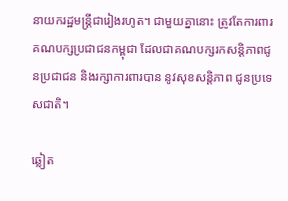នាយករដ្ឋមន្ត្រីជារៀងរហូត។ ជាមួយគ្នានោះ ត្រូវតែការពារគណបក្សប្រជាជនកម្ពុជា ដែលជាគណបក្សរកសន្តិភាពជូនប្រជាជន និងរក្សាការពារបាន នូវសុខសន្តិភាព ជូនប្រទេសជាតិ។

ឆ្លៀត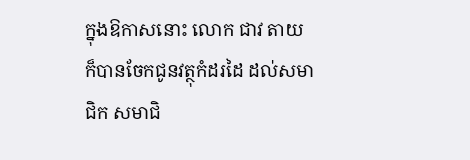ក្នុងឱកាសនោះ លោក ជាវ តាយ ក៏បានចែកជូនវត្ថុកំដរដៃ ដល់សមាជិក សមាជិ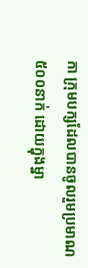កា ក្រុមបក្សដែលបានចូលរួមប្រមាណ ៥០០នាក់ ដោយក្នុងម្នា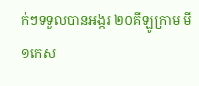ក់ៗទទួលបានអង្ករ ២០គីឡូក្រាម មី ១កេស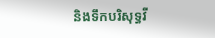និងទឹកបរិសុទ្ធវី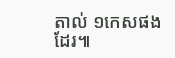តាល់ ១កេសផងដែរ៕